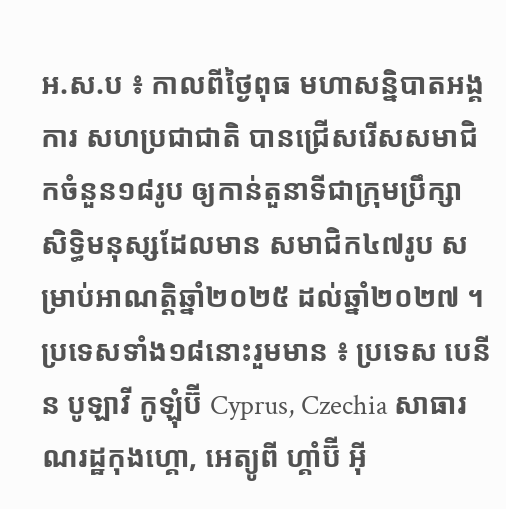អ.ស.ប ៖ កាលពីថ្ងៃពុធ មហាសន្និបាតអង្គការ សហប្រជាជាតិ បានជ្រើសរើសសមាជិកចំនួន១៨រូប ឲ្យកាន់តួនាទីជាក្រុមប្រឹក្សា សិទ្ធិមនុស្សដែលមាន សមាជិក៤៧រូប សម្រាប់អាណត្តិឆ្នាំ២០២៥ ដល់ឆ្នាំ២០២៧ ។
ប្រទេសទាំង១៨នោះរួមមាន ៖ ប្រទេស បេនីន បូឡាវី កូឡុំប៊ី Cyprus, Czechia សាធារណរដ្ឋកុងហ្គោ, អេត្យូពី ហ្គាំប៊ី អ៊ី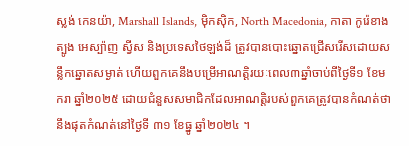ស្លង់ កេនយ៉ា, Marshall Islands, ម៉ិកស៊ិក, North Macedonia, កាតា កូរ៉េខាងត្បូង អេស្ប៉ាញ ស្វីស និងប្រទេសថៃឡង់ដ៏ ត្រូវបានបោះឆ្នោតជ្រើសរើសដោយសន្លឹកឆ្នោតសម្ងាត់ ហើយពួកគេនឹងបម្រើអាណត្តិរយៈពេល៣ឆ្នាំចាប់ពីថ្ងៃទី១ ខែមករា ឆ្នាំ២០២៥ ដោយជំនួសសមាជិកដែលអាណត្តិរបស់ពួកគេត្រូវបានកំណត់ថា នឹងផុតកំណត់នៅថ្ងៃទី ៣១ ខែធ្នូ ឆ្នាំ២០២៤ ។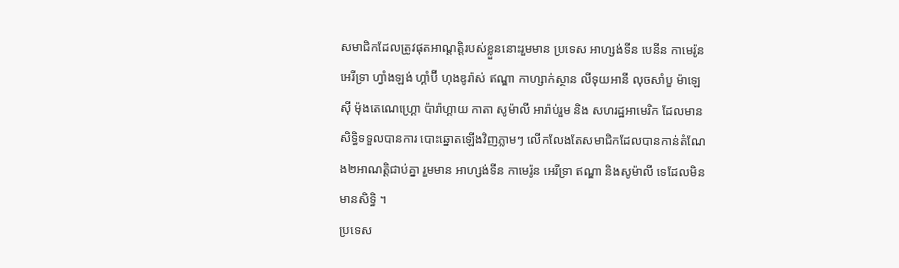សមាជិកដែលត្រូវផុតអាណ្តត្តិរបស់ខ្លួននោះរួមមាន ប្រទេស អាហ្សង់ទីន បេនីន កាមេរ៉ូន អេរីទ្រា ហ្វាំងឡង់ ហ្គាំប៊ី ហុងឌូរ៉ាស់ ឥណ្ឌា កាហ្សាក់ស្ថាន លីទុយអានី លុចសាំបួ ម៉ាឡេស៊ី ម៉ុងតេណេហ្គ្រោ ប៉ារ៉ាហ្គាយ កាតា សូម៉ាលី អារ៉ាប់រួម និង សហរដ្ឋអាមេរិក ដែលមានសិទ្ធិទទួលបានការ បោះឆ្នោតឡើងវិញភ្លាមៗ លើកលែងតែសមាជិកដែលបានកាន់តំណែង២អាណត្តិជាប់គ្នា រួមមាន អាហ្សង់ទីន កាមេរ៉ូន អេរីទ្រា ឥណ្ឌា និងសូម៉ាលី ទេដែលមិនមានសិទ្ធិ ។
ប្រទេស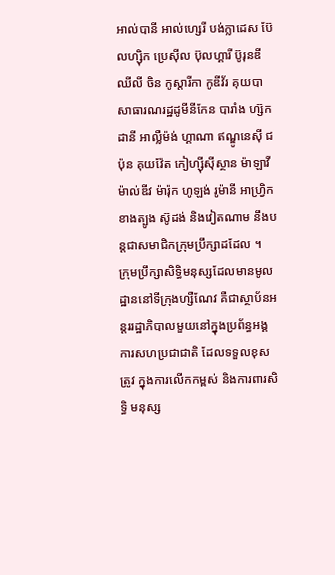អាល់បានី អាល់ហ្សេរី បង់ក្លាដេស ប៊ែលហ្ស៊ិក ប្រេស៊ីល ប៊ុលហ្គារី ប៊ូរុនឌី ឈីលី ចិន កូស្តារីកា កូឌីវ័រ គុយបា សាធារណរដ្ឋដូមីនីកែន បារាំង ហ្ស៊កដានី អាល្លឺម៉ង់ ហ្គាណា ឥណ្ឌូនេស៊ី ជប៉ុន គុយវ៉ែត កៀហ្ស៊ីស៊ីស្ថាន ម៉ាឡាវី ម៉ាល់ឌីវ ម៉ារ៉ុក ហូឡង់ រូម៉ានី អាហ្វ្រិកខាងត្បូង ស៊ូដង់ និងវៀតណាម នឹងបន្តជាសមាជិកក្រុមប្រឹក្សាដដែល ។
ក្រុមប្រឹក្សាសិទ្ធិមនុស្សដែលមានមូលដ្ឋាននៅទីក្រុងហ្សឺណែវ គឺជាស្ថាប័នអន្តររដ្ឋាភិបាលមួយនៅក្នុងប្រព័ន្ធអង្គការសហប្រជាជាតិ ដែលទទួលខុសត្រូវ ក្នុងការលើកកម្ពស់ និងការពារសិទ្ធិ មនុស្ស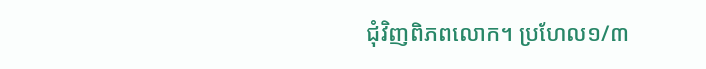ជុំវិញពិភពលោក។ ប្រហែល១/៣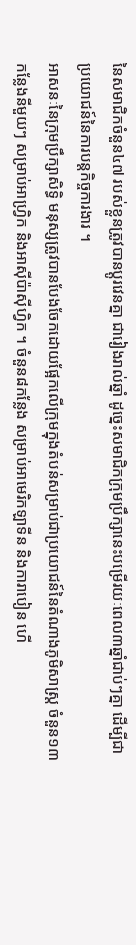នៃសមាជិកចំនួន៤៧ របស់ខ្លួនត្រូវបានប្តូរវេនគ្នា ជារៀងរាល់ឆ្នាំ ដូច្នេះសមាជិកក្រុមប្រឹក្សានេះបម្រើរយៈពេល៣ឆ្នាំជាប់ៗគ្នា ដើម្បីជាប្រយោជន៍នៃការបន្តកិច្ចការងារ ។
អាសនៈនៃក្រុមប្រឹក្សាសិទ្ធិ មនុស្សត្រូវបានបែងចែកដោយផ្អែកលើក្រុមក្នុងតំបន់សម្រាប់ជាប្រយោជន៍នៃតំណាងភូមិសាស្ត្រ ចំនួន១៣កន្លែងនីមួយៗ សម្រាប់អាហ្វ្រិក និងអាស៊ីប៉ាស៊ីហ្វិក ។ ចំនួន៨កន្លែង សម្រាប់អាមេរិកឡាទីន និងការាបៀន ហើ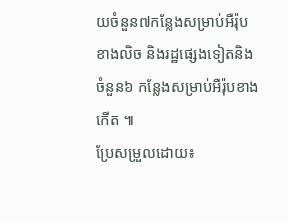យចំនួន៧កន្លែងសម្រាប់អឺរ៉ុបខាងលិច និងរដ្ឋផ្សេងទៀតនិងចំនួន៦ កន្លែងសម្រាប់អឺរ៉ុបខាងកើត ៕
ប្រែសម្រួលដោយ៖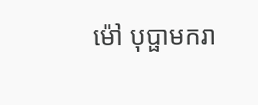ម៉ៅ បុប្ផាមករា